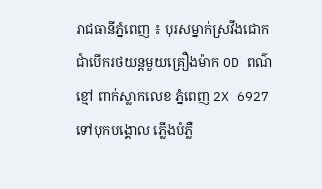រាជធានីភ្នំពេញ ៖ បុរសម្នាក់ស្រវឹងជោកជាំបើករថយន្តមួយគ្រឿងម៉ាក OD ពណ៌ខ្មៅ ពាក់ស្លាកលេខ ភ្នំពេញ 2X 6927 ទៅបុកបង្គោល ភ្លើងបំភ្លឺ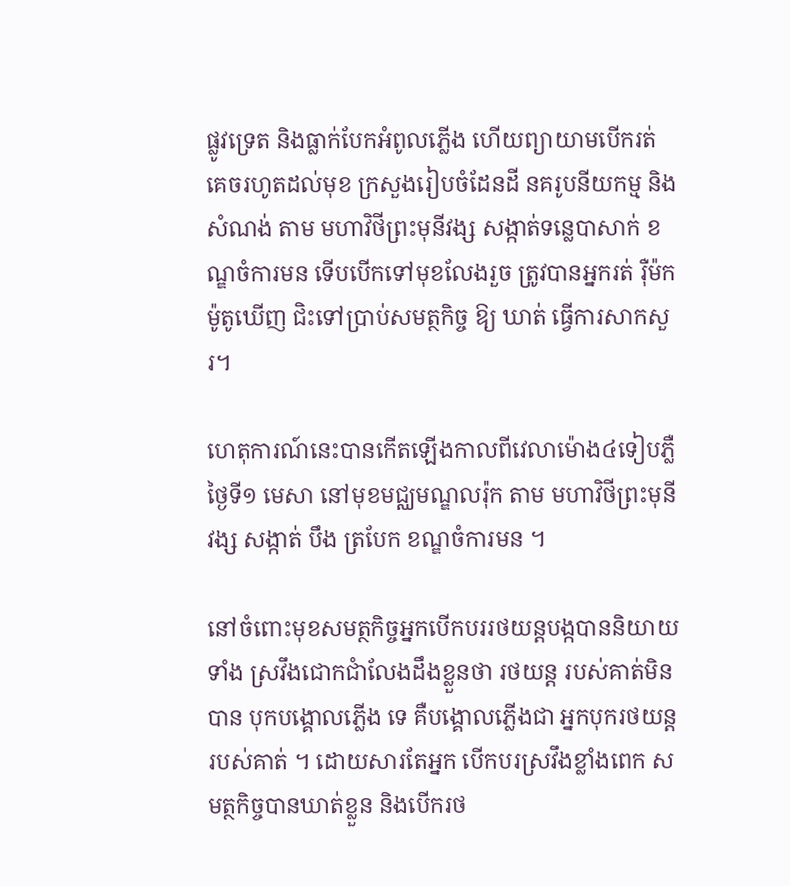ផ្លូវទ្រេត និងធ្លាក់បែកអំពូលភ្លើង ហើយព្យាយាមបើករត់ គេចរហូតដល់មុខ ក្រសួងរៀបចំដែនដី នគរូបនីយកម្ម និងសំណង់ តាម មហាវិថីព្រះមុនីវង្ស សង្កាត់ទន្លេបាសាក់ ខណ្ឌចំការមន ទើបបើកទៅមុខលែងរួច ត្រូវបានអ្នករត់ រ៉ឺម៉កម៉ូតូឃើញ ជិះទៅប្រាប់សមត្ថកិច្ច ឱ្យ ឃាត់ ធ្វើការសាកសួរ។

ហេតុការណ៍នេះបានកើតឡើងកាលពីវេលាម៉ោង៤ទៀបភ្លឺ ថ្ងៃទី១ មេសា នៅមុខមជ្ឈមណ្ឌលរ៉ុក តាម មហាវិថីព្រះមុនីវង្ស សង្កាត់ បឹង ត្របែក ខណ្ឌចំការមន ។

នៅចំពោះមុខសមត្ថកិច្ចអ្នកបើកបររថយន្តបង្កបាននិយាយទាំង ស្រវឹងជោកជាំលែងដឹងខ្លួនថា រថយន្ត របស់គាត់មិនបាន បុកបង្គោលភ្លើង ទេ គឺបង្គោលភ្លើងជា អ្នកបុករថយន្ត របស់គាត់ ។ ដោយសារតែអ្នក បើកបរស្រវឹងខ្លាំងពេក សមត្ថកិច្ចបានឃាត់ខ្លួន និងបើករថ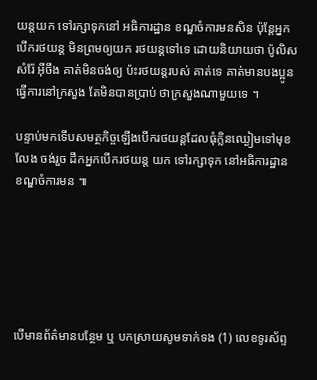យន្តយក ទៅរក្សាទុកនៅ អធិការដ្ឋាន ខណ្ឌចំការមនសិន ប៉ុន្តែអ្នកបើករថយន្ត មិនព្រមឲ្យយក រថយន្តទៅទេ ដោយនិយាយថា ប៉ូលិសសំរ៉ែ អ៊ីចឹង គាត់មិនចង់ឲ្យ ប៉ះរថយន្តរបស់ គាត់ទេ គាត់មានបងប្អូន ធ្វើការនៅក្រសួង តែមិនបានប្រាប់ ថាក្រសួងណាមួយទេ ។

បន្ទាប់មកទើបសមត្ថកិច្ចឡើងបើករថយន្តដែលធុំក្លិនឈ្ងៀមទៅមុខលែង ចង់រួច ដឹកអ្នកបើករថយន្ត យក ទៅរក្សាទុក នៅអធិការដ្ឋាន ខណ្ឌចំការមន ៕






បើមានព័ត៌មានបន្ថែម ឬ បកស្រាយសូមទាក់ទង (1) លេខទូរស័ព្ទ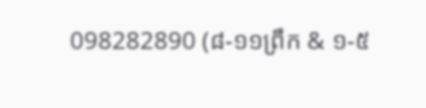098282890 (៨-១១ព្រឹក & ១-៥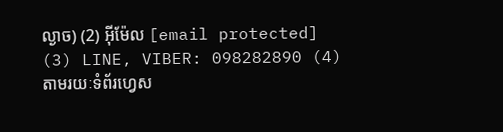ល្ងាច) (2) អ៊ីម៉ែល [email protected] (3) LINE, VIBER: 098282890 (4) តាមរយៈទំព័រហ្វេស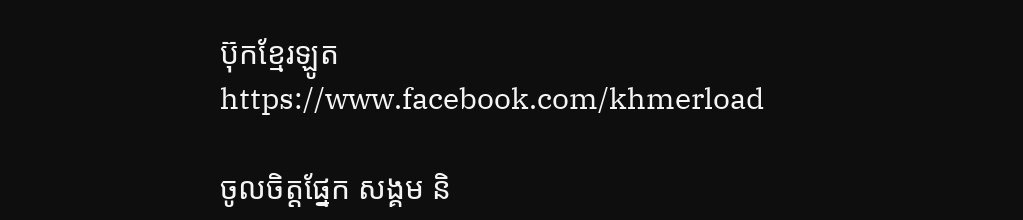ប៊ុកខ្មែរឡូត https://www.facebook.com/khmerload

ចូលចិត្តផ្នែក សង្គម និ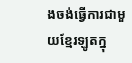ងចង់ធ្វើការជាមួយខ្មែរឡូតក្នុ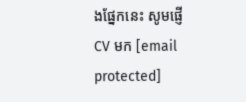ងផ្នែកនេះ សូមផ្ញើ CV មក [email protected]